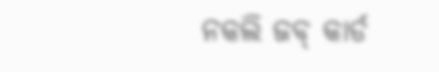ନକଲି ଜବ୍ କାର୍ଡ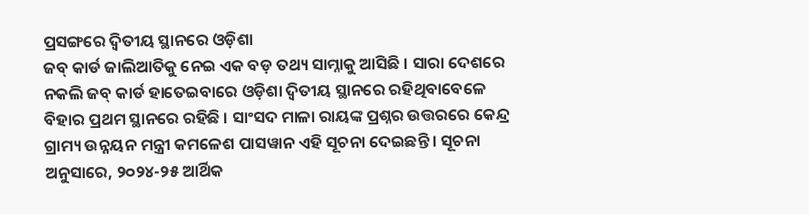ପ୍ରସଙ୍ଗରେ ଦ୍ୱିତୀୟ ସ୍ଥାନରେ ଓଡ଼ିଶା
ଜବ୍ କାର୍ଡ ଜାଲିଆତିକୁ ନେଇ ଏକ ବଡ଼ ତଥ୍ୟ ସାମ୍ନାକୁ ଆସିଛି । ସାରା ଦେଶରେ ନକଲି ଜବ୍ କାର୍ଡ ହାତେଇବାରେ ଓଡ଼ିଶା ଦ୍ୱିତୀୟ ସ୍ଥାନରେ ରହିଥିବାବେଳେ ବିହାର ପ୍ରଥମ ସ୍ଥାନରେ ରହିଛି । ସାଂସଦ ମାଳା ରାୟଙ୍କ ପ୍ରଶ୍ନର ଉତ୍ତରରେ କେନ୍ଦ୍ର ଗ୍ରାମ୍ୟ ଉନ୍ନୟନ ମନ୍ତ୍ରୀ କମଳେଶ ପାସୱାନ ଏହି ସୂଚନା ଦେଇଛନ୍ତି । ସୂଚନା ଅନୁସାରେ, ୨୦୨୪-୨୫ ଆର୍ଥିକ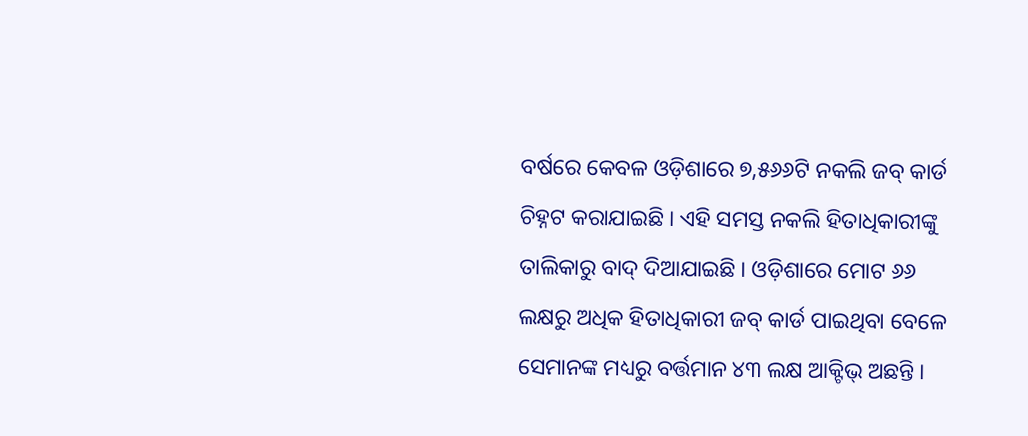ବର୍ଷରେ କେବଳ ଓଡ଼ିଶାରେ ୭,୫୬୬ଟି ନକଲି ଜବ୍ କାର୍ଡ ଚିହ୍ନଟ କରାଯାଇଛି । ଏହି ସମସ୍ତ ନକଲି ହିତାଧିକାରୀଙ୍କୁ ତାଲିକାରୁ ବାଦ୍ ଦିଆଯାଇଛି । ଓଡ଼ିଶାରେ ମୋଟ ୬୬ ଲକ୍ଷରୁ ଅଧିକ ହିତାଧିକାରୀ ଜବ୍ କାର୍ଡ ପାଇଥିବା ବେଳେ ସେମାନଙ୍କ ମଧ୍ୟରୁ ବର୍ତ୍ତମାନ ୪୩ ଲକ୍ଷ ଆକ୍ଟିଭ୍ ଅଛନ୍ତି ।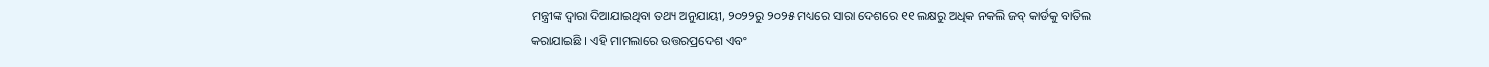ମନ୍ତ୍ରୀଙ୍କ ଦ୍ୱାରା ଦିଆଯାଇଥିବା ତଥ୍ୟ ଅନୁଯାୟୀ, ୨୦୨୨ରୁ ୨୦୨୫ ମଧ୍ୟରେ ସାରା ଦେଶରେ ୧୧ ଲକ୍ଷରୁ ଅଧିକ ନକଲି ଜବ୍ କାର୍ଡକୁ ବାତିଲ କରାଯାଇଛି । ଏହି ମାମଲାରେ ଉତ୍ତରପ୍ରଦେଶ ଏବଂ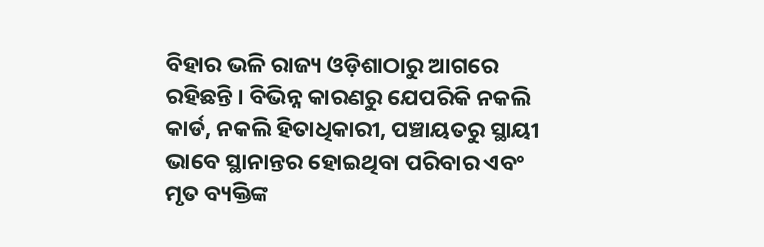ବିହାର ଭଳି ରାଜ୍ୟ ଓଡ଼ିଶାଠାରୁ ଆଗରେ ରହିଛନ୍ତି । ବିଭିନ୍ନ କାରଣରୁ ଯେପରିକି ନକଲି କାର୍ଡ, ନକଲି ହିତାଧିକାରୀ, ପଞ୍ଚାୟତରୁ ସ୍ଥାୟୀ ଭାବେ ସ୍ଥାନାନ୍ତର ହୋଇଥିବା ପରିବାର ଏବଂ ମୃତ ବ୍ୟକ୍ତିଙ୍କ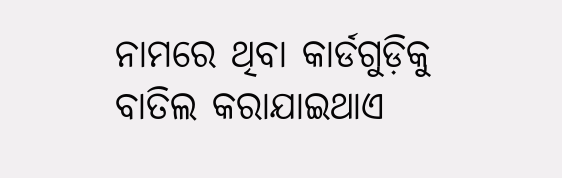ନାମରେ ଥିବା କାର୍ଡଗୁଡ଼ିକୁ ବାତିଲ କରାଯାଇଥାଏ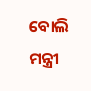ବୋଲି ମନ୍ତ୍ରୀ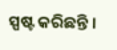ସ୍ପଷ୍ଟ କରିଛନ୍ତି ।